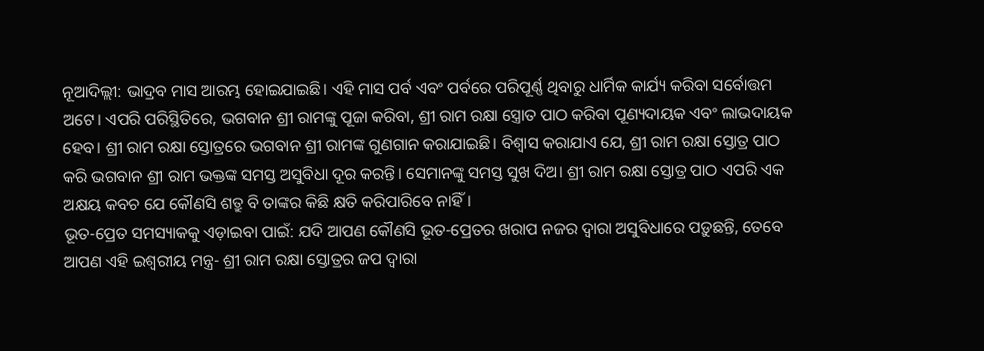ନୂଆଦିଲ୍ଲୀ: ଭାଦ୍ରବ ମାସ ଆରମ୍ଭ ହୋଇଯାଇଛି। ଏହି ମାସ ପର୍ବ ଏବଂ ପର୍ବରେ ପରିପୂର୍ଣ୍ଣ ଥିବାରୁ ଧାର୍ମିକ କାର୍ଯ୍ୟ କରିବା ସର୍ବୋତ୍ତମ ଅଟେ। ଏପରି ପରିସ୍ଥିତିରେ, ଭଗବାନ ଶ୍ରୀ ରାମଙ୍କୁ ପୂଜା କରିବା, ଶ୍ରୀ ରାମ ରକ୍ଷା ସ୍ତ୍ରୋତ ପାଠ କରିବା ପୂଣ୍ୟଦାୟକ ଏବଂ ଲାଭଦାୟକ ହେବ। ଶ୍ରୀ ରାମ ରକ୍ଷା ସ୍ତୋତ୍ରରେ ଭଗବାନ ଶ୍ରୀ ରାମଙ୍କ ଗୁଣଗାନ କରାଯାଇଛି। ବିଶ୍ୱାସ କରାଯାଏ ଯେ, ଶ୍ରୀ ରାମ ରକ୍ଷା ସ୍ତୋତ୍ର ପାଠ କରି ଭଗବାନ ଶ୍ରୀ ରାମ ଭକ୍ତଙ୍କ ସମସ୍ତ ଅସୁବିଧା ଦୂର କରନ୍ତି। ସେମାନଙ୍କୁ ସମସ୍ତ ସୁଖ ଦିଅ। ଶ୍ରୀ ରାମ ରକ୍ଷା ସ୍ତୋତ୍ର ପାଠ ଏପରି ଏକ ଅକ୍ଷୟ କବଚ ଯେ କୌଣସି ଶତ୍ରୁ ବି ତାଙ୍କର କିଛି କ୍ଷତି କରିପାରିବେ ନାହିଁ।
ଭୂତ-ପ୍ରେତ ସମସ୍ୟାକକୁ ଏଡ଼ାଇବା ପାଇଁ: ଯଦି ଆପଣ କୌଣସି ଭୂତ-ପ୍ରେତର ଖରାପ ନଜର ଦ୍ୱାରା ଅସୁବିଧାରେ ପଡ଼ୁଛନ୍ତି, ତେବେ ଆପଣ ଏହି ଇଶ୍ୱରୀୟ ମନ୍ତ୍ର- ଶ୍ରୀ ରାମ ରକ୍ଷା ସ୍ତୋତ୍ରର ଜପ ଦ୍ଵାରା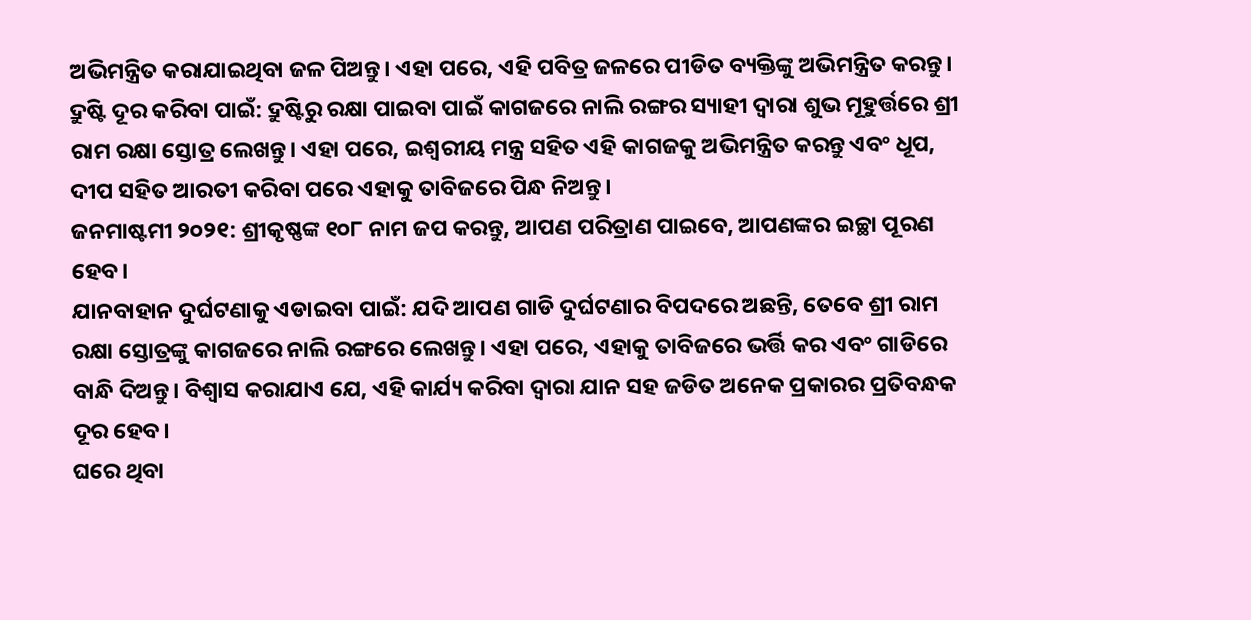ଅଭିମନ୍ତ୍ରିତ କରାଯାଇଥିବା ଜଳ ପିଅନ୍ତୁ। ଏହା ପରେ, ଏହି ପବିତ୍ର ଜଳରେ ପୀଡିତ ବ୍ୟକ୍ତିଙ୍କୁ ଅଭିମନ୍ତ୍ରିତ କରନ୍ତୁ।
ଦ୍ରୁଷ୍ଟି ଦୂର କରିବା ପାଇଁ: ଦ୍ରୁଷ୍ଟିରୁ ରକ୍ଷା ପାଇବା ପାଇଁ କାଗଜରେ ନାଲି ରଙ୍ଗର ସ୍ୟାହୀ ଦ୍ଵାରା ଶୁଭ ମୂହୁର୍ତ୍ତରେ ଶ୍ରୀ ରାମ ରକ୍ଷା ସ୍ତୋତ୍ର ଲେଖନ୍ତୁ। ଏହା ପରେ, ଇଶ୍ୱରୀୟ ମନ୍ତ୍ର ସହିତ ଏହି କାଗଜକୁ ଅଭିମନ୍ତ୍ରିତ କରନ୍ତୁ ଏବଂ ଧୂପ, ଦୀପ ସହିତ ଆରତୀ କରିବା ପରେ ଏହାକୁ ତାବିଜରେ ପିନ୍ଧ ନିଅନ୍ତୁ।
ଜନମାଷ୍ଟମୀ ୨୦୨୧: ଶ୍ରୀକୃଷ୍ଣଙ୍କ ୧୦୮ ନାମ ଜପ କରନ୍ତୁ, ଆପଣ ପରିତ୍ରାଣ ପାଇବେ, ଆପଣଙ୍କର ଇଚ୍ଛା ପୂରଣ ହେବ।
ଯାନବାହାନ ଦୁର୍ଘଟଣାକୁ ଏଡାଇବା ପାଇଁ: ଯଦି ଆପଣ ଗାଡି ଦୁର୍ଘଟଣାର ବିପଦରେ ଅଛନ୍ତି, ତେବେ ଶ୍ରୀ ରାମ ରକ୍ଷା ସ୍ତୋତ୍ରଙ୍କୁ କାଗଜରେ ନାଲି ରଙ୍ଗରେ ଲେଖନ୍ତୁ। ଏହା ପରେ, ଏହାକୁ ତାବିଜରେ ଭର୍ତ୍ତି କର ଏବଂ ଗାଡିରେ ବାନ୍ଧି ଦିଅନ୍ତୁ। ବିଶ୍ବାସ କରାଯାଏ ଯେ, ଏହି କାର୍ଯ୍ୟ କରିବା ଦ୍ୱାରା ଯାନ ସହ ଜଡିତ ଅନେକ ପ୍ରକାରର ପ୍ରତିବନ୍ଧକ ଦୂର ହେବ।
ଘରେ ଥିବା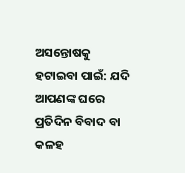ଅସନ୍ତୋଷକୁ ହଟାଇବା ପାଇଁ: ଯଦି ଆପଣଙ୍କ ଘରେ ପ୍ରତିଦିନ ବିବାଦ ବା କଳହ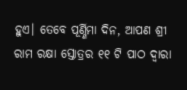ହୁଏ। ତେବେ ପୂର୍ଣ୍ଣିମା ଦିନ, ଆପଣ ଶ୍ରୀ ରାମ ରକ୍ଷା ସ୍ତୋତ୍ରର ୧୧ ଟି ପାଠ ଦ୍ୱାରା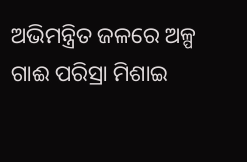ଅଭିମନ୍ତ୍ରିତ ଜଳରେ ଅଳ୍ପ ଗାଈ ପରିସ୍ରା ମିଶାଇ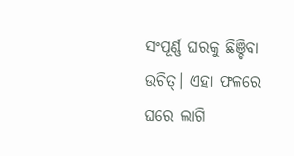ସଂପୂର୍ଣ୍ଣ ଘରକୁ ଛିଞ୍ଚିବା ଉଚିତ୍। ଏହା ଫଳରେ ଘରେ ଲାଗି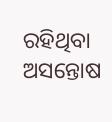ରହିଥିବା ଅସନ୍ତୋଷ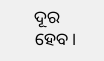ଦୂର ହେବ।